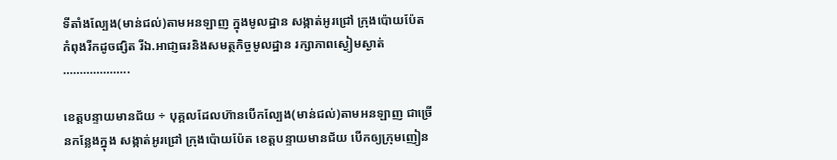ទីតាំងល្បែង(មាន់ជល់)តាមអនឡាញ ក្នុងមូលដ្ឋាន សង្កាត់អូរជ្រៅ ក្រុងប៉ោយប៉ែត កំពុងរីកដូចផ្សិត រីឯ.អាជា្ញធរនិងសមត្ថកិច្ចមូលដ្ឋាន រក្សាភាពស្ងៀមស្ងាត់ ………………..

ខេត្តបន្ទាយមានជ័យ ÷ បុគ្គលដែលហ៊ានបើកល្បែង(មាន់ជល់)តាមអនឡាញ ជាច្រើនកន្លែងក្នុង សង្កាត់អូរជ្រៅ ក្រុងប៉ោយប៉ែត ខេត្តបន្ទាយមានជ័យ បើកឲ្យក្រុមញៀន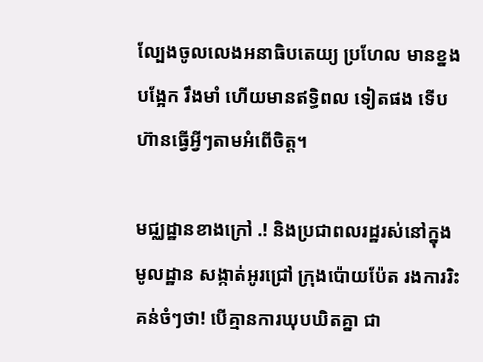ល្បែងចូលលេងអនាធិបតេយ្យ ប្រហែល មានខ្នងបង្អែក រឹងមាំ ហើយមានឥទ្ធិពល ទៀតផង ទើបហ៊ានធ្វើអ្វីៗតាមអំពើចិត្ត។

មជ្ឈដ្ឋានខាងក្រៅ .! និងប្រជាពលរដ្ឋរស់នៅក្នុងមូលដ្ឋាន សង្កាត់អូរជ្រៅ ក្រុងប៉ោយប៉ែត រងការរិះគន់ចំៗថា! បើគ្មានការឃុបឃិតគ្នា ជា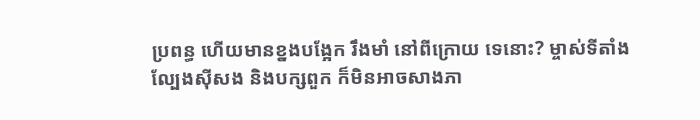ប្រពន្ធ ហើយមានខ្នងបង្អែក រឹងមាំ នៅពីក្រោយ ទេនោះ? ម្ចាស់ទីតាំងល្បែងស៊ីសង និងបក្សពួក ក៏មិនអាចសាងភា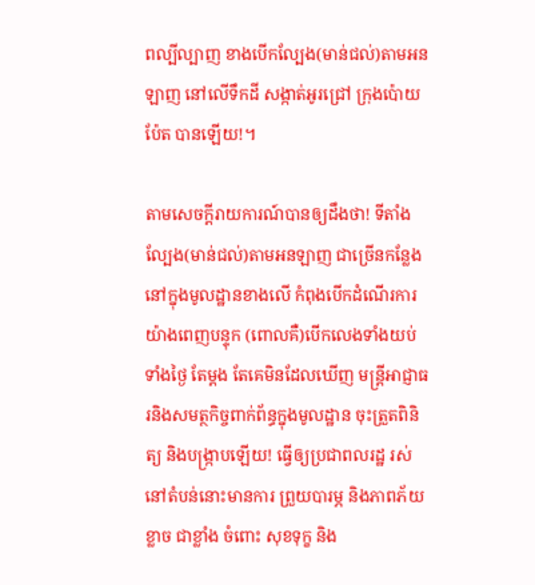ពល្បីល្បាញ ខាងបើកល្បែង(មាន់ជល់)តាមអនឡាញ នៅលើទឹកដី សង្កាត់អូរជ្រៅ ក្រុងប៉ោយប៉ែត បានឡើយ!។

តាមសេចក្តីរាយការណ៍បានឲ្យដឹងថា! ទីតាំងល្បែង(មាន់ជល់)តាមអនឡាញ ជាច្រើនកន្លែងនៅក្នុងមូលដ្ឋានខាងលើ កំពុងបើកដំណើរការយ៉ាងពេញបន្ទុក (ពោលគឺ)បើកលេងទាំងយប់ ទាំងថ្ងៃ តែម្តង តែគេមិនដែលឃើញ មន្ត្រីអាជ្ញាធរនិងសមត្ថកិច្ចពាក់ព័ន្ធក្នុងមូលដ្ឋាន ចុះត្រួតពិនិត្យ និងបង្ក្រាបឡើយ! ធ្វើឲ្យប្រជាពលរដ្ឋ រស់នៅតំបន់នោះមានការ ព្រួយបារម្ភ និងភាពភ័យខ្លាច ជាខ្លាំង ចំពោះ សុខទុក្ខ និង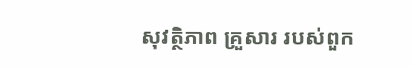សុវត្ថិភាព គ្រួសារ របស់ពួក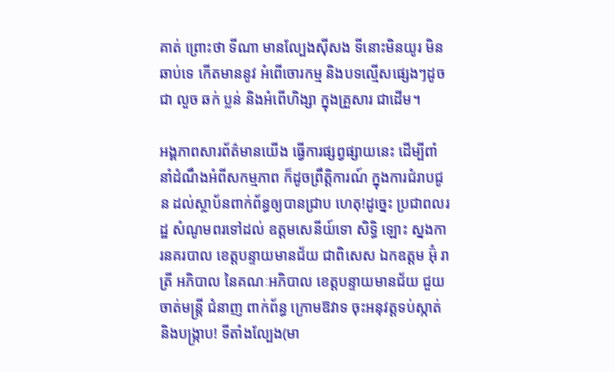គាត់ ព្រោះថា ទីណា មានល្បែងស៊ីសង ទីនោះមិនយូរ មិនឆាប់ទេ កើតមាននូវ អំពើចោរកម្ម និងបទល្មើសផ្សេងៗដូចជា លួច ឆក់ ប្លន់ និងអំពើហិង្សា ក្នុងគ្រួសារ ជាដើម។

អង្គភាពសារព័ត៌មានយើង ធ្វើការផ្សព្វផ្សាយនេះ ដើម្បីពាំនាំដំណឹងអំពីសកម្មភាព ក៏ដូចព្រឹត្តិការណ៍ ក្នុងការជំរាបជូន ដល់ស្ថាប័នពាក់ព័ន្ធឲ្យបានជ្រាប ហេតុ!ដូច្នេះ ប្រជាពលរដ្ឋ សំណូមពរទៅដល់ ឧត្តមសេនីយ៍ទោ សិទ្ធិ ឡោះ ស្នងការនគរបាល ខេត្តបន្ទាយមានជ័យ ជាពិសេស ឯកឧត្តម អ៊ុំ រាត្រី អភិបាល នៃគណៈអភិបាល ខេត្តបន្ទាយមានជ័យ ជួយចាត់មន្ត្រី ជំនាញ ពាក់ព័ន្ធ ក្រោមឱវាទ ចុះអនុវត្តទប់ស្កាត់ និងបង្ក្រាប! ទីតាំងល្បែង(មា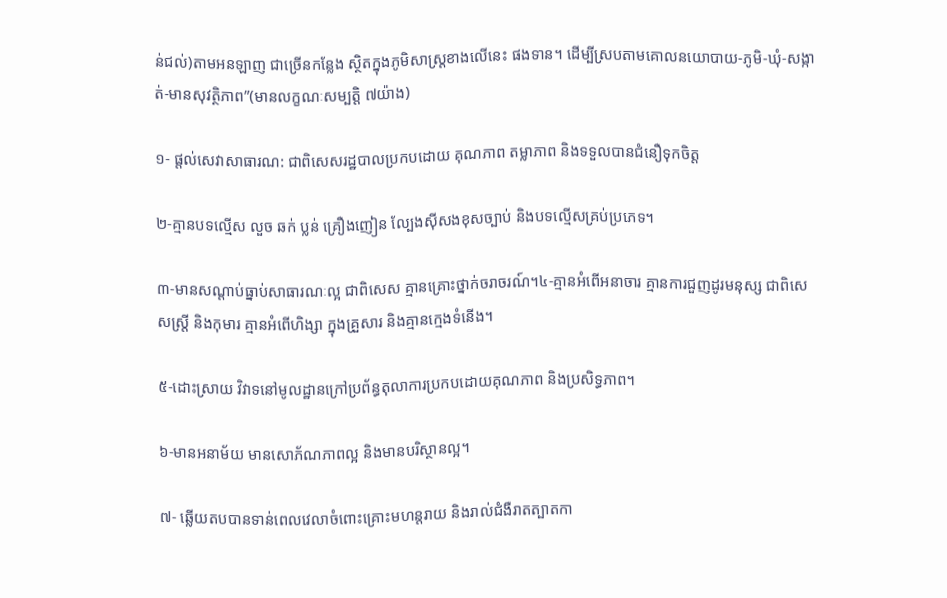ន់ជល់)តាមអនឡាញ ជាច្រើនកន្លែង ស្ថិតក្នុងភូមិសាស្ត្រខាងលើនេះ ផងទាន។ ដើម្បីស្របតាមគោលនយោបាយ-ភូមិ-ឃុំ-សង្កាត់-មានសុវត្ថិភាព”(មានលក្ខណៈសម្បត្តិ ៧យ៉ាង)

១- ផ្តល់សេវាសាធារណ: ជាពិសេសរដ្ឋបាលប្រកបដោយ គុណភាព តម្លាភាព និងទទួលបានជំនឿទុកចិត្ត

២-គ្មានបទល្មើស លួច ឆក់ ប្លន់ គ្រឿងញៀន ល្បែងស៊ីសងខុសច្បាប់ និងបទល្មើសគ្រប់ប្រភេទ។

៣-មានសណ្តាប់ធ្នាប់សាធារណៈល្អ ជាពិសេស គ្មានគ្រោះថ្នាក់ចរាចរណ៍។៤-គ្មានអំពើអនាចារ គ្មានការជួញដូរមនុស្ស ជាពិសេសស្រ្តី និងកុមារ គ្មានអំពើហិង្សា ក្នុងគ្រួសារ និងគ្មានក្មេងទំនើង។

៥-ដោះស្រាយ វិវាទនៅមូលដ្ឋានក្រៅប្រព័ន្ធតុលាការប្រកបដោយគុណភាព និងប្រសិទ្ធភាព។

៦-មានអនាម័យ មានសោភ័ណភាពល្អ និងមានបរិស្ថានល្អ។

៧- ឆ្លើយតបបានទាន់ពេលវេលាចំពោះគ្រោះមហន្តរាយ និងរាល់ជំងឺរាតត្បាតកា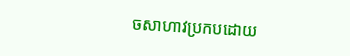ចសាហាវប្រកបដោយ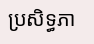ប្រសិទ្ធភា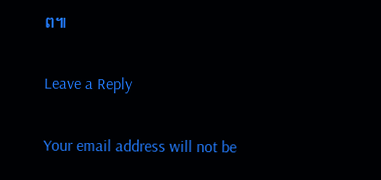ព៕

Leave a Reply

Your email address will not be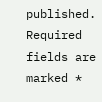published. Required fields are marked *